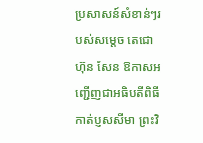ប្រសាសន៍សំខាន់ៗរបស់សម្តេច តេជោ ហ៊ុន សែន ឱកាសអញ្ជើញជាអធិបតីពិធីកាត់ប្ញសសីមា ព្រះវិ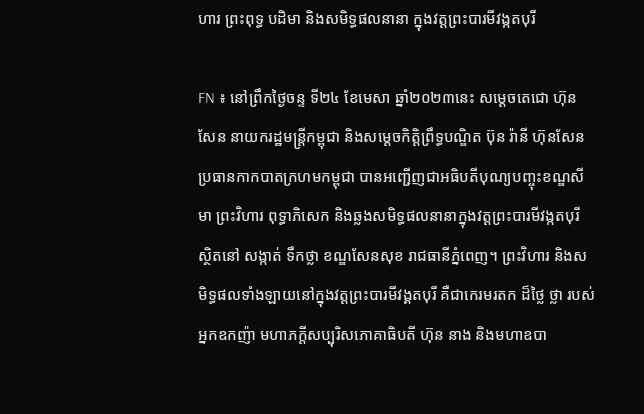ហារ ព្រះពុទ្ធ បដិមា និងសមិទ្ធផលនានា ក្នុងវត្តព្រះបារមីវង្កតបុរី

FN ៖ នៅព្រឹកថ្ងៃចន្ទ ទី២៤ ខែមេសា ឆ្នាំ២០២៣នេះ សម្តេចតេជោ ហ៊ុន សែន នាយករដ្ឋមន្ត្រីកម្ពុជា និងសម្តេចកិត្តិព្រឹទ្ធបណ្ឌិត ប៊ុន រ៉ានី ហ៊ុនសែន ប្រធានកាកបាតក្រហមកម្ពុជា បានអញ្ជើញជាអធិបតីបុណ្យបញ្ចុះខណ្ឌសីមា ព្រះវិហារ ពុទ្ធាភិសេក និងឆ្លងសមិទ្ធផលនានាក្នុងវត្តព្រះបារមីវង្កតបុរី ស្ថិតនៅ សង្កាត់ ទឹកថ្លា ខណ្ឌសែនសុខ រាជធានីភ្នំពេញ។ ព្រះវិហារ និងសមិទ្ធផលទាំងឡាយនៅក្នុងវត្តព្រះបារមីវង្គតបុរី គឺជាកេរមរតក ដ៏ថ្លៃ ថ្លា របស់អ្នកឧកញ៉ា មហាភក្តីសប្បុរិសភោគាធិបតី ហ៊ុន នាង និងមហាឧបា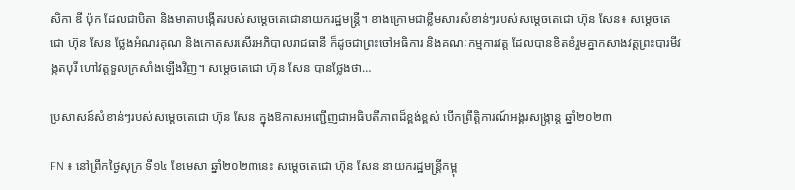សិកា ឌី ប៉ុក ដែលជាបិតា និងមាតាបង្កើតរបស់សម្តេចតេជោនាយករដ្ឋមន្ត្រី។ ខាងក្រោមជាខ្លឹមសារសំខាន់ៗរបស់សម្តេចតេជោ ហ៊ុន សែន៖ សម្តេចតេជោ ហ៊ុន សែន ថ្លែងអំណរគុណ និងកោតសរសើរអភិបាលរាជធានី ក៏ដូចជាព្រះចៅអធិការ និងគណៈកម្មការវត្ត ដែលបានខិតខំរួមគ្នាកសាងវត្តព្រះបារមីវង្កតបុរី ហៅវត្តទួលក្រសាំងឡើងវិញ។ សម្តេចតេជោ ហ៊ុន សែន បានថ្លែងថា…

ប្រសាសន៍សំខាន់ៗរបស់សម្តេចតេជោ ហ៊ុន សែន ក្នុងឱកាសអញ្ជើញជាអធិបតីភាពដ៏ខ្ពង់ខ្ពស់ បើកព្រឹត្តិការណ៍អង្គរសង្ក្រាន្ត ឆ្នាំ២០២៣

FN ៖ នៅព្រឹកថ្ងៃសុក្រ ទី១៤ ខែមេសា ឆ្នាំ២០២៣នេះ សម្តេចតេជោ ហ៊ុន សែន នាយករដ្ឋមន្ត្រីកម្ពុ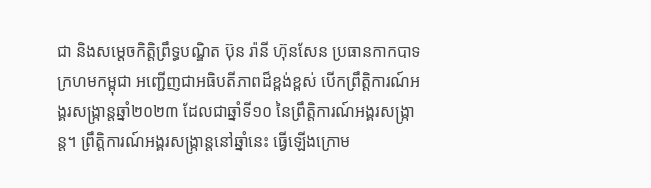ជា និងសម្តេចកិត្តិព្រឹទ្ធបណ្ឌិត ប៊ុន រ៉ានី ហ៊ុនសែន ប្រធានកាកបាទក្រហមកម្ពុជា អញ្ជើញជាអធិបតីភាពដ៏ខ្ពង់ខ្ពស់ បើកព្រឹត្តិការណ៍អង្គរសង្ក្រាន្តឆ្នាំ២០២៣ ដែលជាឆ្នាំទី១០ នៃព្រឹត្តិការណ៍អង្គរសង្ក្រាន្ត។ ព្រឹត្តិការណ៍អង្គរសង្ក្រាន្តនៅឆ្នាំនេះ ធ្វើឡើងក្រោម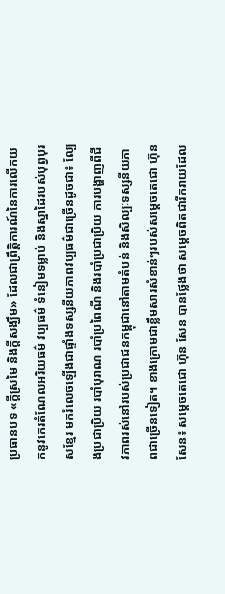ប្រធានបទ «ក្ដីស្រមៃ និងក្ដីសង្ឃឹម» ដែលជាព្រឹត្តិការណ៍នៃការលើកយកនូវកេរតំណែលអរិយធម៌ វប្បធម៌ ទំនៀមទម្លាប់ និងស្នាដៃរបស់បុព្វបុរសខ្មែរ មករំលេចឡើងជាផ្ទាំងទស្សនីយភាពវប្បធម៌ជាច្រើនដូចជា៖ ល្បែងប្រជាប្រិយ របាំបុរាណ របាំប្រពៃណី និងរបាំប្រជាប្រិយ ការបង្ហាញពីជីវភាពរស់នៅរបស់ប្រជាជនកម្ពុជានៅតាមតំបន់ និងសិល្បៈទស្សនីយភាពជាច្រើនទៀត។ ខាងក្រោមជាខ្លឹមសារសំខាន់ៗរបស់សម្តេចតេជោ ហ៊ុន សែន៖ សម្តេចតេជោ ហ៊ុន សែន បានថ្លែងថា សម្តេចពិតជារីករាយដែល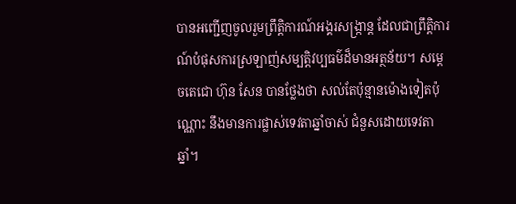បានអញ្ជើញចូលរួមព្រឹត្តិការណ៍អង្គរសង្ក្រាន្ត ដែលជាព្រឹត្តិការណ៍បំផុសការស្រឡាញ់សម្បត្តិវប្បធម៌ដ៏មានអត្ថន័យ។ សម្តេចតេជោ ហ៊ុន សែន បានថ្លែងថា សល់តែប៉ុន្មានម៉ោងទៀតប៉ុណ្ណោះ នឹងមានការផ្លាស់ទេវតាឆ្នាំចាស់ ជំនួសដោយទេវតាឆ្នាំ។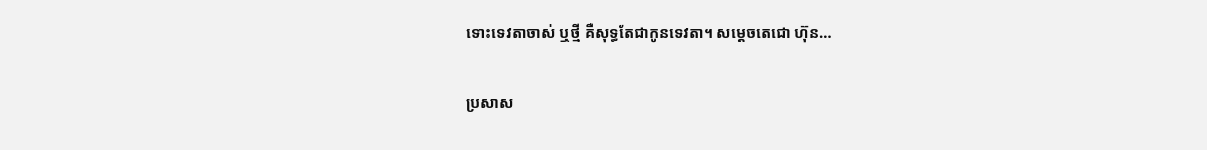ទោះទេវតាចាស់ ឬថ្មី គឺសុទ្ធតែជាកូនទេវតា។ សម្តេចតេជោ ហ៊ុន…

ប្រសាស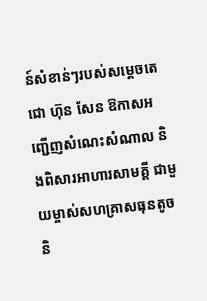ន៍សំខាន់ៗរបស់សម្តេចតេជោ ហ៊ុន សែន ឱកាសអញ្ជើញសំណេះសំណាល និងពិសារអាហារសាមគ្គី ជាមួយម្ចាស់សហគ្រាសធុនតូច និ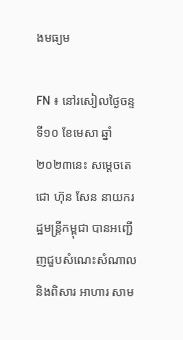ងមធ្យម

FN ៖ នៅរសៀលថ្ងៃចន្ទ ទី១០ ខែមេសា ឆ្នាំ២០២៣នេះ សម្តេចតេជោ ហ៊ុន សែន នាយករដ្ឋមន្ត្រីកម្ពុជា បានអញ្ជើញជួបសំណេះសំណាល និងពិសារ អាហារ សាម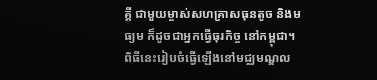គ្គី ជាមួយម្ចាស់សហគ្រាសធុនតូច និងមធ្យម ក៏ដូចជាអ្នកធ្វើធុរកិច្ច នៅកម្ពុជា។ ពិធីនេះរៀបចំធ្វើឡើងនៅមជ្ឈមណ្ឌល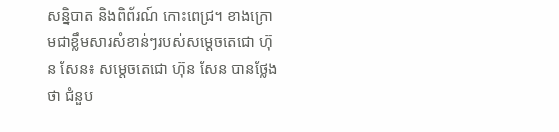សន្និបាត និងពិព័រណ៍ កោះពេជ្រ។ ខាងក្រោមជាខ្លឹមសារសំខាន់ៗរបស់សម្តេចតេជោ ហ៊ុន សែន៖ សម្តេចតេជោ ហ៊ុន សែន បានថ្លែងថា ជំនួប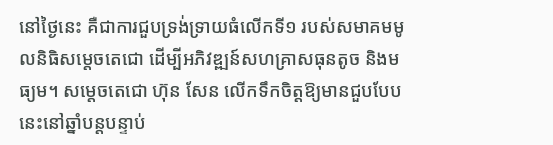នៅថ្ងៃនេះ គឺជាការជួបទ្រង់ទ្រាយធំលើកទី១ របស់សមាគមមូលនិធិសម្តេចតេជោ ដើម្បីអភិវឌ្ឍន៍សហគ្រាសធុនតូច និងមធ្យម។ សម្តេចតេជោ ហ៊ុន សែន លើកទឹកចិត្តឱ្យមានជួបបែបនេះនៅឆ្នាំបន្តបន្ទាប់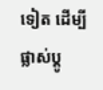ទៀត ដើម្បីផ្លាស់ប្តូ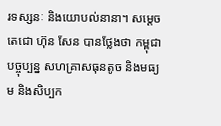រទស្សនៈ និងយោបល់នានា។ សម្តេចតេជោ ហ៊ុន សែន បានថ្លែងថា កម្ពុជាបច្ចុប្បន្ន សហគ្រាសធុនតូច និងមធ្យម និងសិប្បក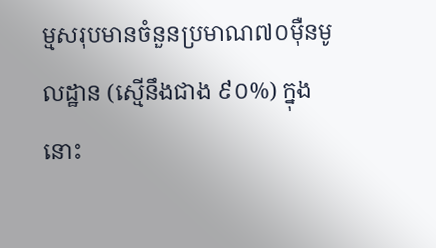ម្មសរុបមានចំនួនប្រមាណ៧០ម៉ឺនមូលដ្ឋាន (ស្មើនឹងជាង ៩០%) ក្នុងនោះ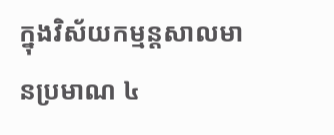ក្នុងវិស័យកម្មន្តសាលមានប្រមាណ ៤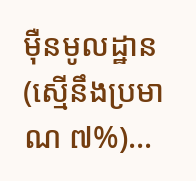ម៉ឺនមូលដ្ឋាន (ស្មើនឹងប្រមាណ ៧%)…